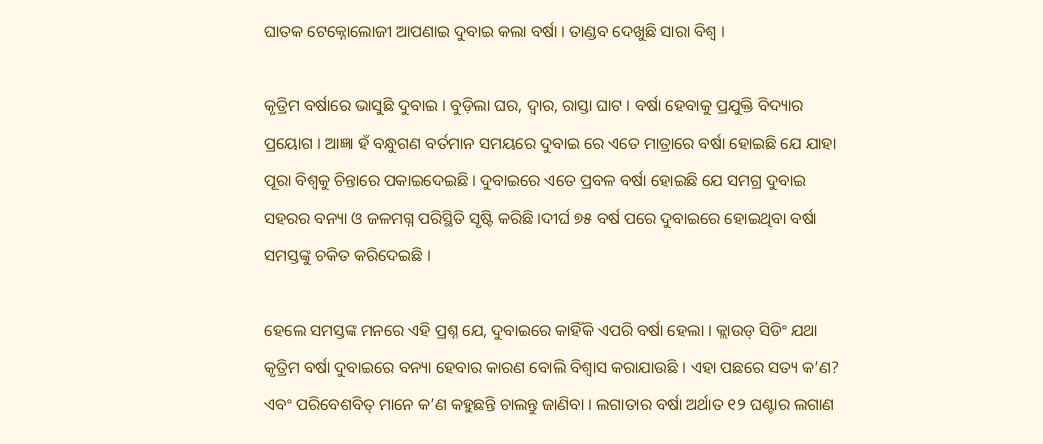ଘାତକ ଟେକ୍ନୋଲୋଜୀ ଆପଣାଇ ଦୁବାଇ କଲା ବର୍ଷା । ତାଣ୍ଡବ ଦେଖୁଛି ସାରା ବିଶ୍ୱ ।

କୃତ୍ରିମ ବର୍ଷାରେ ଭାସୁଛି ଦୁବାଇ । ବୁଡ଼ିଲା ଘର, ଦ୍ବାର, ରାସ୍ତା ଘାଟ । ବର୍ଷା ହେବାକୁ ପ୍ରଯୁକ୍ତି ବିଦ୍ୟାର ପ୍ରୟୋଗ । ଆଜ୍ଞା ହଁ ବନ୍ଧୁଗଣ ବର୍ତମାନ ସମୟରେ ଦୁବାଇ ରେ ଏତେ ମାତ୍ରାରେ ବର୍ଷା ହୋଇଛି ଯେ ଯାହା ପୂରା ବିଶ୍ୱକୁ ଚିନ୍ତାରେ ପକାଇଦେଇଛି । ଦୁବାଇରେ ଏତେ ପ୍ରବଳ ବର୍ଷା ହୋଇଛି ଯେ ସମଗ୍ର ଦୁବାଇ ସହରର ବନ୍ୟା ଓ ଜଳମଗ୍ନ ପରିସ୍ଥିତି ସୃଷ୍ଟି କରିଛି ।ଦୀର୍ଘ ୭୫ ବର୍ଷ ପରେ ଦୁବାଇରେ ହୋଇଥିବା ବର୍ଷା ସମସ୍ତଙ୍କୁ ଚକିତ କରିଦେଇଛି ।

ହେଲେ ସମସ୍ତଙ୍କ ମନରେ ଏହି ପ୍ରଶ୍ନ ଯେ, ଦୁବାଇରେ କାହିଁକି ଏପରି ବର୍ଷା ହେଲା । କ୍ଲାଉଡ୍ ସିଡିଂ ଯଥା କୃତ୍ରିମ ବର୍ଷା ଦୁବାଇରେ ବନ୍ୟା ହେବାର କାରଣ ବୋଲି ବିଶ୍ୱାସ କରାଯାଉଛି । ଏହା ପଛରେ ସତ୍ୟ କ’ଣ? ଏବଂ ପରିବେଶବିତ୍ ମାନେ କ’ଣ କହୁଛନ୍ତି ଚାଲନ୍ତୁ ଜାଣିବା । ଲଗାତାର ବର୍ଷା ଅର୍ଥାତ ୧୨ ଘଣ୍ଟାର ଲଗାଣ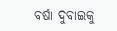ବର୍ଷା ଦୁବାଇକୁ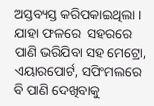ଅସ୍ତବ୍ୟସ୍ତ କରିପକାଇଥିଲା । ଯାହା ଫଳରେ  ସହରରେ ପାଣି ଭରିଯିବା ସହ ମେଟ୍ରୋ, ଏୟାରପୋର୍ଟ, ସପିଂମଲରେ ବି ପାଣି ଦେଖିବାକୁ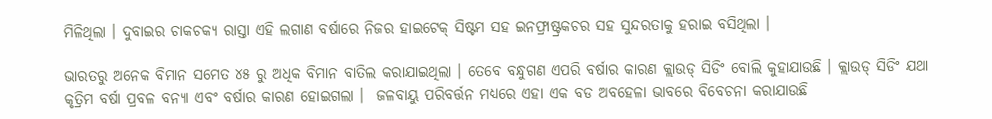ମିଳିଥିଲା । ଦୁବାଇର ଚାକଚକ୍ୟ ରାସ୍ତା ଏହି ଲଗାଣ ବର୍ଷାରେ ନିଜର ହାଇଟେକ୍ ସିଷ୍ଟମ ସହ ଇନଫ୍ରାଷ୍ଟ୍ରକଚର ସହ ସୁନ୍ଦରତାକୁ ହରାଇ ବସିଥିଲା ।

ଭାରତରୁ ଅନେକ ବିମାନ ସମେତ ୪୫ ରୁ ଅଧିକ ବିମାନ ବାତିଲ କରାଯାଇଥିଲା । ତେବେ ବନ୍ଧୁଗଣ ଏପରି ବର୍ଷାର କାରଣ କ୍ଲାଉଡ୍ ସିଡିଂ ବୋଲି କୁହାଯାଉଛି । କ୍ଲାଉଡ୍ ସିଡିଂ ଯଥା କୃତ୍ରିମ ବର୍ଷା ପ୍ରବଳ ବନ୍ୟା ଏବଂ ବର୍ଷାର କାରଣ ହୋଇଗଲା ।  ଜଳବାୟୁ ପରିବର୍ତ୍ତନ ମଧ୍ୟରେ ଏହା ଏକ ବଡ ଅବହେଳା ଭାବରେ ବିବେଚନା କରାଯାଉଛି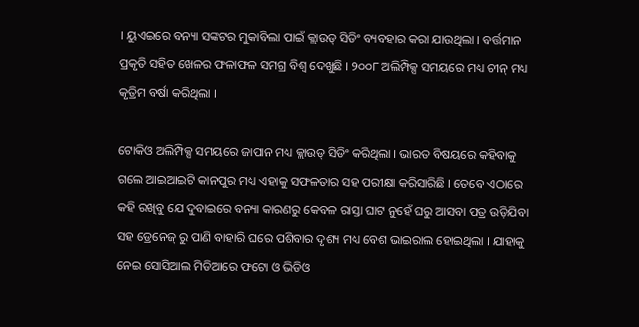। ୟୁଏଇରେ ବନ୍ୟା ସଙ୍କଟର ମୁକାବିଲା ପାଇଁ କ୍ଲାଉଡ୍ ସିଡିଂ ବ୍ୟବହାର କରା ଯାଉଥିଲା । ବର୍ତ୍ତମାନ ପ୍ରକୃତି ସହିତ ଖେଳର ଫଳାଫଳ ସମଗ୍ର ବିଶ୍ୱ ଦେଖୁଛି । ୨୦୦୮ ଅଲିମ୍ପିକ୍ସ ସମୟରେ ମଧ୍ୟ ଚୀନ୍ ମଧ୍ୟ କୃତ୍ରିମ ବର୍ଷା କରିଥିଲା ।

ଟୋକିଓ ଅଲିମ୍ପିକ୍ସ ସମୟରେ ଜାପାନ ମଧ୍ୟ କ୍ଲାଉଡ୍ ସିଡିଂ କରିଥିଲା । ଭାରତ ବିଷୟରେ କହିବାକୁ ଗଲେ ଆଇଆଇଟି କାନପୁର ମଧ୍ୟ ଏହାକୁ ସଫଳତାର ସହ ପରୀକ୍ଷା କରିସାରିଛି । ତେବେ ଏଠାରେ କହି ରଖିବୁ ଯେ ଦୁବାଇରେ ବନ୍ୟା କାରଣରୁ କେବଳ ରାସ୍ତା ଘାଟ ନୁହେଁ ଘରୁ ଆସବା ପତ୍ର ଉଡ଼ିଯିବା ସହ ଡ୍ରେନେଜ୍ ରୁ ପାଣି ବାହାରି ଘରେ ପଶିବାର ଦୃଶ୍ୟ ମଧ୍ୟ ବେଶ ଭାଇରାଲ ହୋଇଥିଲା । ଯାହାକୁ ନେଇ ସୋସିଆଲ ମିଡିଆରେ ଫଟୋ ଓ ଭିଡିଓ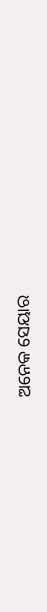ଅନେକ ସେୟାର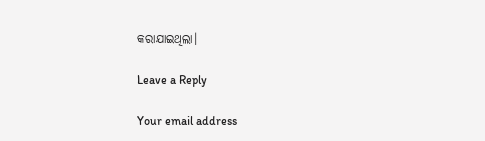କରାଯାଇଥିଲା।

Leave a Reply

Your email address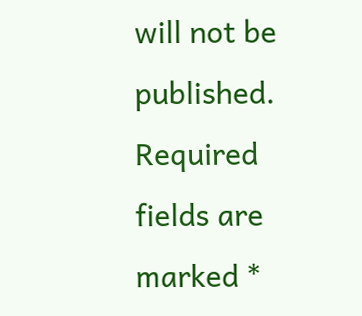will not be published. Required fields are marked *